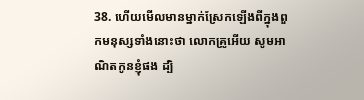38. ហើយមើលមានម្នាក់ស្រែកឡើងពីក្នុងពួកមនុស្សទាំងនោះថា លោកគ្រូអើយ សូមអាណិតកូនខ្ញុំផង ដ្បិ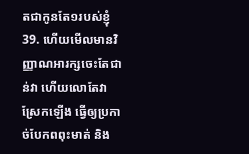តជាកូនតែ១របស់ខ្ញុំ
39. ហើយមើលមានវិញ្ញាណអារក្សចេះតែជាន់វា ហើយលោតែវាស្រែកឡើង ធ្វើឲ្យប្រកាច់បែកពពុះមាត់ និង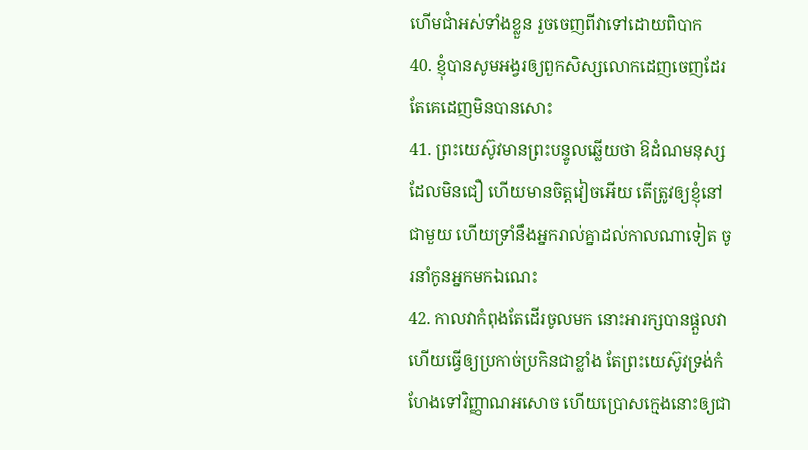ហើមជាំអស់ទាំងខ្លួន រួចចេញពីវាទៅដោយពិបាក
40. ខ្ញុំបានសូមអង្វរឲ្យពួកសិស្សលោកដេញចេញដែរ តែគេដេញមិនបានសោះ
41. ព្រះយេស៊ូវមានព្រះបន្ទូលឆ្លើយថា ឱដំណមនុស្សដែលមិនជឿ ហើយមានចិត្តវៀចអើយ តើត្រូវឲ្យខ្ញុំនៅជាមួយ ហើយទ្រាំនឹងអ្នករាល់គ្នាដល់កាលណាទៀត ចូរនាំកូនអ្នកមកឯណេះ
42. កាលវាកំពុងតែដើរចូលមក នោះអារក្សបានផ្តួលវា ហើយធ្វើឲ្យប្រកាច់ប្រកិនជាខ្លាំង តែព្រះយេស៊ូវទ្រង់កំហែងទៅវិញ្ញាណអសោច ហើយប្រោសក្មេងនោះឲ្យជា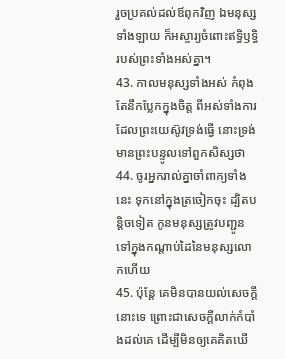រួចប្រគល់ដល់ឪពុកវិញ ឯមនុស្សទាំងឡាយ ក៏អស្ចារ្យចំពោះឥទ្ធិឫទ្ធិរបស់ព្រះទាំងអស់គ្នា។
43. កាលមនុស្សទាំងអស់ កំពុងតែនឹកប្លែកក្នុងចិត្ត ពីអស់ទាំងការដែលព្រះយេស៊ូវទ្រង់ធ្វើ នោះទ្រង់មានព្រះបន្ទូលទៅពួកសិស្សថា
44. ចូរអ្នករាល់គ្នាចាំពាក្យទាំងនេះ ទុកនៅក្នុងត្រចៀកចុះ ដ្បិតបន្តិចទៀត កូនមនុស្សត្រូវបញ្ជូនទៅក្នុងកណ្តាប់ដៃនៃមនុស្សលោកហើយ
45. ប៉ុន្តែ គេមិនបានយល់សេចក្ដីនោះទេ ព្រោះជាសេចក្ដីលាក់កំបាំងដល់គេ ដើម្បីមិនឲ្យគេគិតឃើ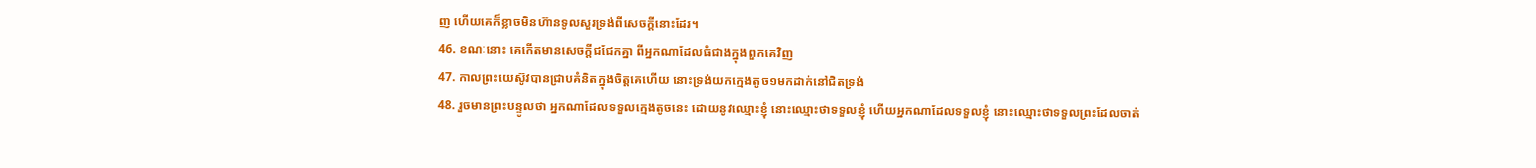ញ ហើយគេក៏ខ្លាចមិនហ៊ានទូលសួរទ្រង់ពីសេចក្ដីនោះដែរ។
46. ខណៈនោះ គេកើតមានសេចក្ដីជជែកគ្នា ពីអ្នកណាដែលធំជាងក្នុងពួកគេវិញ
47. កាលព្រះយេស៊ូវបានជ្រាបគំនិតក្នុងចិត្តគេហើយ នោះទ្រង់យកក្មេងតូច១មកដាក់នៅជិតទ្រង់
48. រួចមានព្រះបន្ទូលថា អ្នកណាដែលទទួលក្មេងតូចនេះ ដោយនូវឈ្មោះខ្ញុំ នោះឈ្មោះថាទទួលខ្ញុំ ហើយអ្នកណាដែលទទួលខ្ញុំ នោះឈ្មោះថាទទួលព្រះដែលចាត់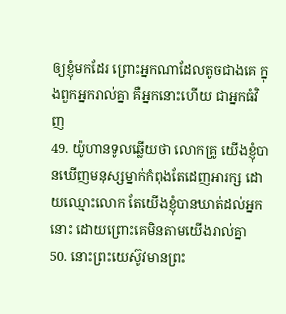ឲ្យខ្ញុំមកដែរ ព្រោះអ្នកណាដែលតូចជាងគេ ក្នុងពួកអ្នករាល់គ្នា គឺអ្នកនោះហើយ ជាអ្នកធំវិញ
49. យ៉ូហានទូលឆ្លើយថា លោកគ្រូ យើងខ្ញុំបានឃើញមនុស្សម្នាក់កំពុងតែដេញអារក្ស ដោយឈ្មោះលោក តែយើងខ្ញុំបានឃាត់ដល់អ្នកនោះ ដោយព្រោះគេមិនតាមយើងរាល់គ្នា
50. នោះព្រះយេស៊ូវមានព្រះ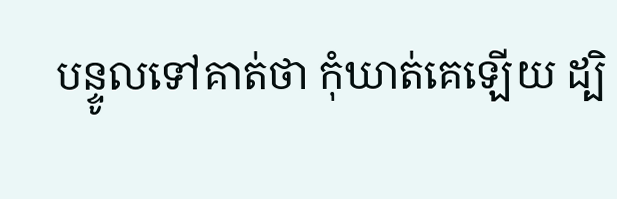បន្ទូលទៅគាត់ថា កុំឃាត់គេឡើយ ដ្បិ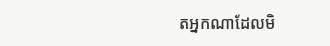តអ្នកណាដែលមិ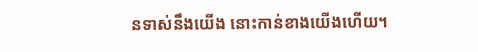នទាស់នឹងយើង នោះកាន់ខាងយើងហើយ។